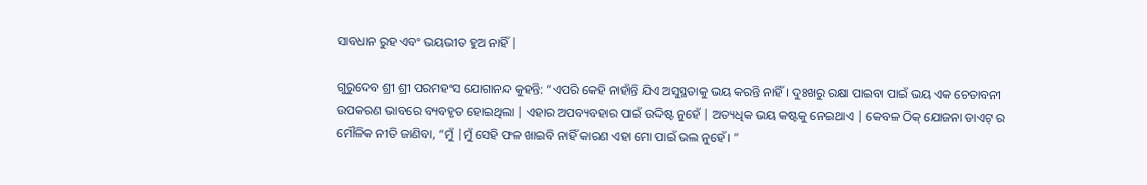ସାବଧାନ ରୁହ ଏବଂ ଭୟଭୀତ ହୁଅ ନାହିଁ |

ଗୁରୁଦେବ ଶ୍ରୀ ଶ୍ରୀ ପରମହଂସ ଯୋଗାନନ୍ଦ କୁହନ୍ତି: “ଏପରି କେହି ନାହାଁନ୍ତି ଯିଏ ଅସୁସ୍ଥତାକୁ ଭୟ କରନ୍ତି ନାହିଁ। ଦୁଃଖରୁ ରକ୍ଷା ପାଇବା ପାଇଁ ଭୟ ଏକ ଚେତାବନୀ ଉପକରଣ ଭାବରେ ବ୍ୟବହୃତ ହୋଇଥିଲା | ଏହାର ଅପବ୍ୟବହାର ପାଇଁ ଉଦ୍ଦିଷ୍ଟ ନୁହେଁ | ଅତ୍ୟଧିକ ଭୟ କଷ୍ଟକୁ ନେଇଥାଏ | କେବଳ ଠିକ୍ ଯୋଜନା ଡାଏଟ୍ ର ମୌଳିକ ନୀତି ଜାଣିବା, “ମୁଁ |ମୁଁ ସେହି ଫଳ ଖାଇବି ନାହିଁ କାରଣ ଏହା ମୋ ପାଇଁ ଭଲ ନୁହେଁ। ”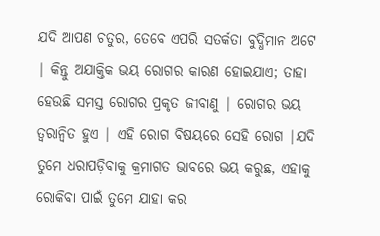ଯଦି ଆପଣ ଚତୁର, ତେବେ ଏପରି ସତର୍କତା ବୁଦ୍ଧିମାନ ଅଟେ | କିନ୍ତୁ ଅଯାକ୍ତିକ ଭୟ ରୋଗର କାରଣ ହୋଇଯାଏ; ତାହା ହେଉଛି ସମସ୍ତ ରୋଗର ପ୍ରକୃତ ଜୀବାଣୁ | ରୋଗର ଭୟ ତ୍ୱରାନ୍ୱିତ ହୁଏ | ଏହି ରୋଗ ବିଷୟରେ ସେହି ରୋଗ |ଯଦି ତୁମେ ଧରାପଡ଼ିବାକୁ କ୍ରମାଗତ ଭାବରେ ଭୟ କରୁଛ, ଏହାକୁ ରୋକିବା ପାଇଁ ତୁମେ ଯାହା କର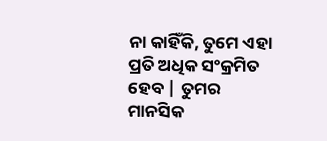ନା କାହିଁକି, ତୁମେ ଏହା ପ୍ରତି ଅଧିକ ସଂକ୍ରମିତ ହେବ | ତୁମର ମାନସିକ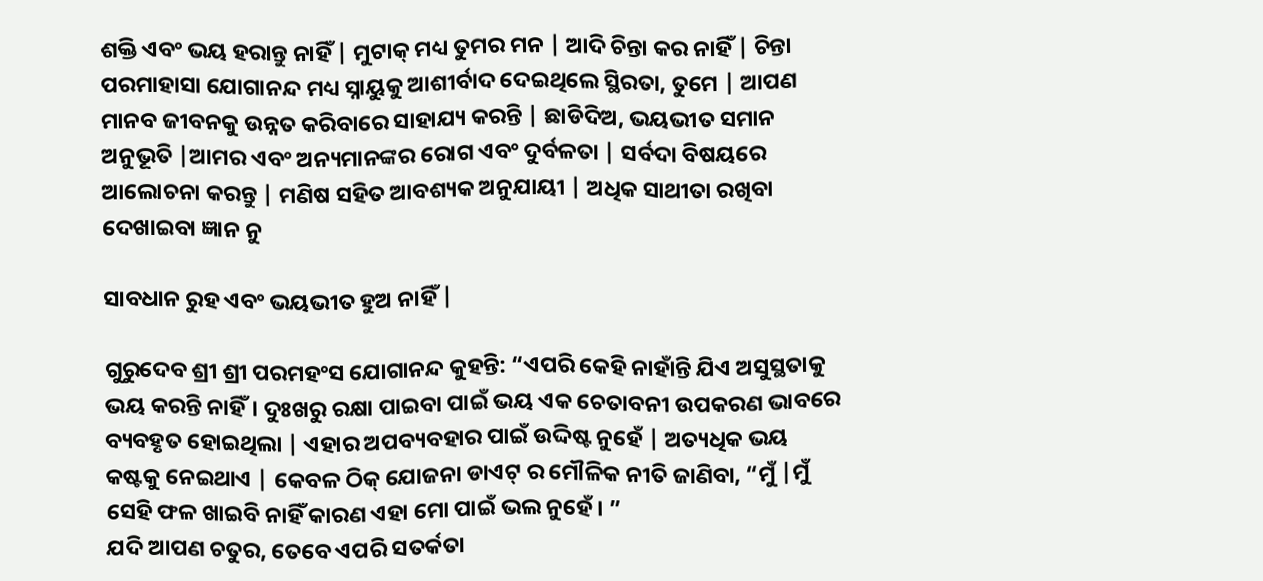ଶକ୍ତି ଏବଂ ଭୟ ହରାନ୍ତୁ ନାହିଁ | ମୁଟାକ୍ ମଧ୍ୟ ତୁମର ମନ | ଆଦି ଚିନ୍ତା କର ନାହିଁ | ଚିନ୍ତା ପରମାହାସା ଯୋଗାନନ୍ଦ ମଧ୍ୟ ସ୍ନାୟୁକୁ ଆଶୀର୍ବାଦ ଦେଇଥିଲେ ସ୍ଥିରତା, ତୁମେ | ଆପଣ ମାନବ ଜୀବନକୁ ଉନ୍ନତ କରିବାରେ ସାହାଯ୍ୟ କରନ୍ତି | ଛାଡିଦିଅ, ଭୟଭୀତ ସମାନ ଅନୁଭୂତି |ଆମର ଏବଂ ଅନ୍ୟମାନଙ୍କର ରୋଗ ଏବଂ ଦୁର୍ବଳତା | ସର୍ବଦା ବିଷୟରେ ଆଲୋଚନା କରନ୍ତୁ | ମଣିଷ ସହିତ ଆବଶ୍ୟକ ଅନୁଯାୟୀ | ଅଧିକ ସାଥୀତା ରଖିବା ଦେଖାଇବା ଜ୍ଞାନ ନୁ

ସାବଧାନ ରୁହ ଏବଂ ଭୟଭୀତ ହୁଅ ନାହିଁ |

ଗୁରୁଦେବ ଶ୍ରୀ ଶ୍ରୀ ପରମହଂସ ଯୋଗାନନ୍ଦ କୁହନ୍ତି: “ଏପରି କେହି ନାହାଁନ୍ତି ଯିଏ ଅସୁସ୍ଥତାକୁ ଭୟ କରନ୍ତି ନାହିଁ। ଦୁଃଖରୁ ରକ୍ଷା ପାଇବା ପାଇଁ ଭୟ ଏକ ଚେତାବନୀ ଉପକରଣ ଭାବରେ ବ୍ୟବହୃତ ହୋଇଥିଲା | ଏହାର ଅପବ୍ୟବହାର ପାଇଁ ଉଦ୍ଦିଷ୍ଟ ନୁହେଁ | ଅତ୍ୟଧିକ ଭୟ କଷ୍ଟକୁ ନେଇଥାଏ | କେବଳ ଠିକ୍ ଯୋଜନା ଡାଏଟ୍ ର ମୌଳିକ ନୀତି ଜାଣିବା, “ମୁଁ |ମୁଁ ସେହି ଫଳ ଖାଇବି ନାହିଁ କାରଣ ଏହା ମୋ ପାଇଁ ଭଲ ନୁହେଁ। ”
ଯଦି ଆପଣ ଚତୁର, ତେବେ ଏପରି ସତର୍କତା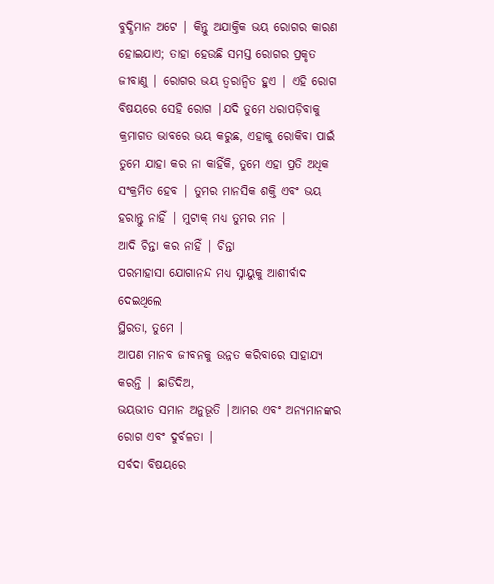ବୁଦ୍ଧିମାନ ଅଟେ | କିନ୍ତୁ ଅଯାକ୍ତିକ ଭୟ ରୋଗର କାରଣ ହୋଇଯାଏ; ତାହା ହେଉଛି ସମସ୍ତ ରୋଗର ପ୍ରକୃତ ଜୀବାଣୁ | ରୋଗର ଭୟ ତ୍ୱରାନ୍ୱିତ ହୁଏ | ଏହି ରୋଗ ବିଷୟରେ ସେହି ରୋଗ |ଯଦି ତୁମେ ଧରାପଡ଼ିବାକୁ କ୍ରମାଗତ ଭାବରେ ଭୟ କରୁଛ, ଏହାକୁ ରୋକିବା ପାଇଁ ତୁମେ ଯାହା କର ନା କାହିଁକି, ତୁମେ ଏହା ପ୍ରତି ଅଧିକ ସଂକ୍ରମିତ ହେବ | ତୁମର ମାନସିକ ଶକ୍ତି ଏବଂ ଭୟ ହରାନ୍ତୁ ନାହିଁ | ମୁଟାକ୍ ମଧ୍ୟ ତୁମର ମନ |
ଆଦି ଚିନ୍ତା କର ନାହିଁ | ଚିନ୍ତା
ପରମାହାସା ଯୋଗାନନ୍ଦ ମଧ୍ୟ ସ୍ନାୟୁକୁ ଆଶୀର୍ବାଦ ଦେଇଥିଲେ
ସ୍ଥିରତା, ତୁମେ |
ଆପଣ ମାନବ ଜୀବନକୁ ଉନ୍ନତ କରିବାରେ ସାହାଯ୍ୟ କରନ୍ତି | ଛାଡିଦିଅ,
ଭୟଭୀତ ସମାନ ଅନୁଭୂତି |ଆମର ଏବଂ ଅନ୍ୟମାନଙ୍କର ରୋଗ ଏବଂ ଦୁର୍ବଳତା |
ସର୍ବଦା ବିଷୟରେ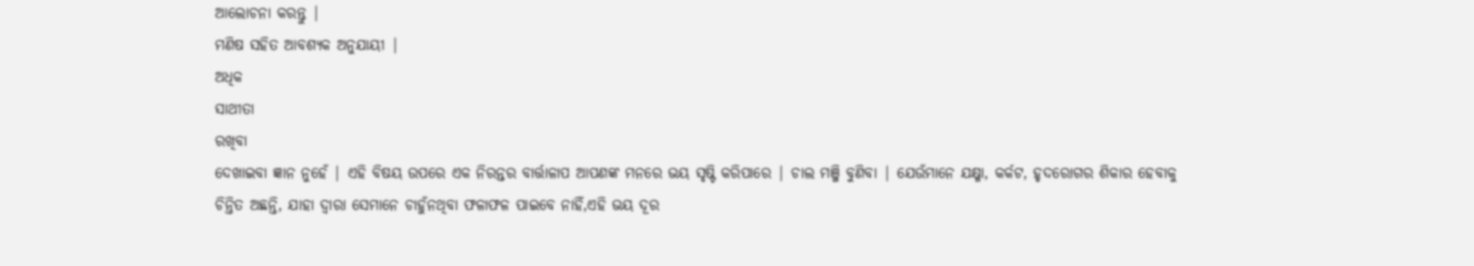ଆଲୋଚନା କରନ୍ତୁ |
ମଣିଷ ସହିତ ଆବଶ୍ୟକ ଅନୁଯାୟୀ |
ଅଧିକ
ସାଥୀତା
ରଖିବା
ଦେଖାଇବା ଜ୍ଞାନ ନୁହେଁ | ଏହି ବିଷୟ ଉପରେ ଏକ ନିରନ୍ତର ବାର୍ତ୍ତାଳାପ ଆପଣଙ୍କ ମନରେ ଭୟ ସୃଷ୍ଟି କରିପାରେ | ଚାଲ ମଞ୍ଜି ବୁଣିବା | ଯେଉଁମାନେ ଯକ୍ଷ୍ମା, କର୍କଟ, ହୃଦରୋଗର ଶିକାର ହେବାକୁ ଚିନ୍ତିତ ଅଛନ୍ତି, ଯାହା ଦ୍ୱାରା ସେମାନେ ଚାହୁଁନଥିବା ଫଳାଫଳ ପାଇବେ ନାହିଁ,ଏହି ଭୟ ଦୂର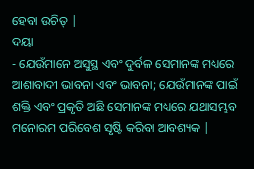ହେବା ଉଚିତ୍ |
ଦୟା
- ଯେଉଁମାନେ ଅସୁସ୍ଥ ଏବଂ ଦୁର୍ବଳ ସେମାନଙ୍କ ମଧ୍ୟରେ ଆଶାବାଦୀ ଭାବନା ଏବଂ ଭାବନା; ଯେଉଁମାନଙ୍କ ପାଇଁ ଶକ୍ତି ଏବଂ ପ୍ରକୃତି ଅଛି ସେମାନଙ୍କ ମଧ୍ୟରେ ଯଥାସମ୍ଭବ ମନୋରମ ପରିବେଶ ସୃଷ୍ଟି କରିବା ଆବଶ୍ୟକ |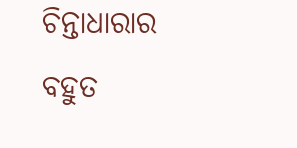ଚିନ୍ତାଧାରାର ବହୁତ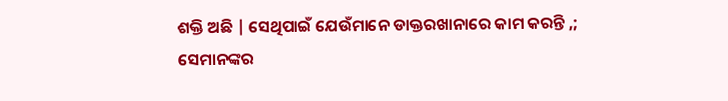ଶକ୍ତି ଅଛି | ସେଥିପାଇଁ ଯେଉଁମାନେ ଡାକ୍ତରଖାନାରେ କାମ କରନ୍ତି ,; ସେମାନଙ୍କର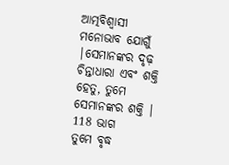ଆତ୍ମବିଶ୍ୱାସୀ ମନୋଭାବ ଯୋଗୁଁ |ସେମାନଙ୍କର ଦୃଢ଼ ଚିନ୍ତାଧାରା ଏବଂ ଶକ୍ତି ହେତୁ, ତୁମେ ସେମାନଙ୍କର ଶକ୍ତି |
118 ଭାଗ
ତୁମେ ବୃଦ୍ଧ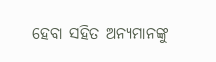ହେବା ସହିତ ଅନ୍ୟମାନଙ୍କୁ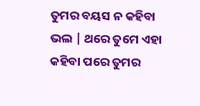ତୁମର ବୟସ ନ କହିବା ଭଲ | ଥରେ ତୁମେ ଏହା କହିବା ପରେ ତୁମର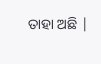ତାହା ଅଛି |